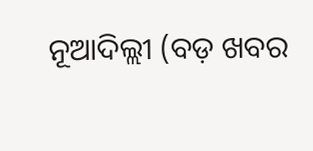ନୂଆଦିଲ୍ଲୀ (ବଡ଼ ଖବର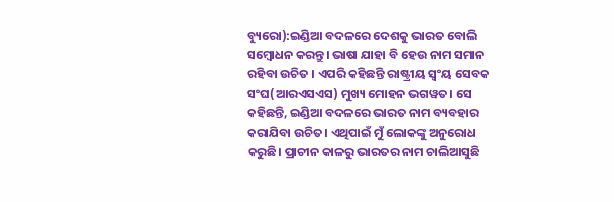ବ୍ୟୁରୋ):ଇଣ୍ଡିଆ ବଦଳରେ ଦେଶକୁ ଭାରତ ବୋଲି ସମ୍ବୋଧନ କରନ୍ତୁ। ଭାଷା ଯାହା ବି ହେଉ ନାମ ସମାନ ରହିବା ଉଚିତ । ଏପରି କହିଛନ୍ତି ରାଷ୍ଟ୍ରୀୟ ସ୍ବଂୟ ସେବକ ସଂଘ(ଆରଏସଏସ) ମୁଖ୍ୟ ମୋହନ ଭଗୱତ। ସେ କହିଛନ୍ତି, ଇଣ୍ଡିଆ ବଦଳରେ ଭାରତ ନାମ ବ୍ୟବହାର କରାଯିବା ଉଚିତ। ଏଥିପାଇଁ ମୁଁ ଲୋକଙ୍କୁ ଅନୁରୋଧ କରୁଛି। ପ୍ରାଚୀନ କାଳରୁ ଭାରତର ନାମ ଚାଲିଆସୁଛି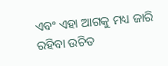ଏବଂ ଏହା ଆଗକୁ ମଧ୍ୟ ଜାରି ରହିବା ଉଚିତ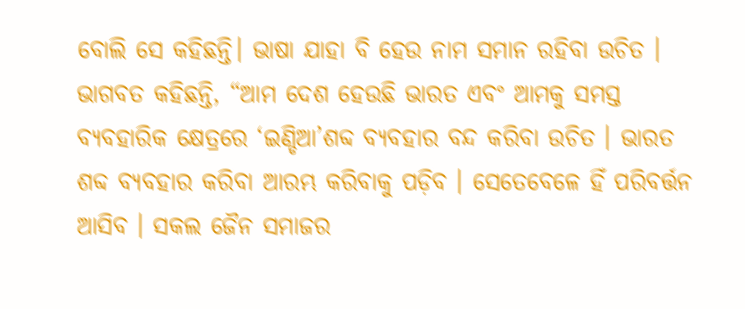ବୋଲି ସେ କହିଛନ୍ତି। ଭାଷା ଯାହା ବି ହେଉ ନାମ ସମାନ ରହିବା ଉଚିତ ।
ଭାଗବତ କହିଛନ୍ତି, “ଆମ ଦେଶ ହେଉଛି ଭାରତ ଏବଂ ଆମକୁ ସମସ୍ତ ବ୍ୟବହାରିକ କ୍ଷେତ୍ରରେ ‘ଇଣ୍ଡିଆ’ଶବ୍ଦ ବ୍ୟବହାର ବନ୍ଦ କରିବା ଉଚିତ । ଭାରତ ଶବ୍ଦ ବ୍ୟବହାର କରିବା ଆରମ୍ଭ କରିବାକୁ ପଡ଼ିବ । ସେତେବେଳେ ହିଁ ପରିବର୍ତ୍ତନ ଆସିବ । ସକଲ ଜୈନ ସମାଜର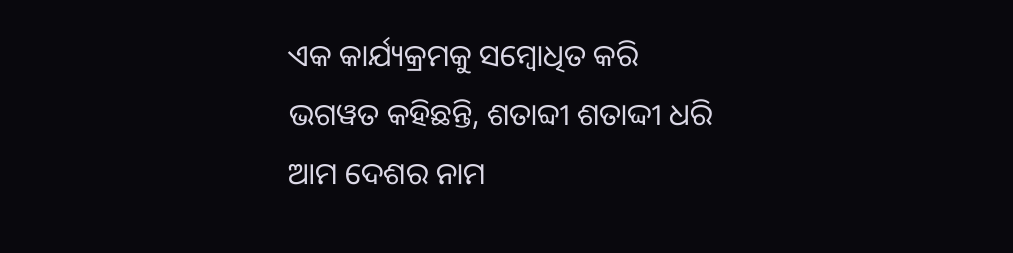ଏକ କାର୍ଯ୍ୟକ୍ରମକୁ ସମ୍ବୋଧିତ କରି ଭଗୱତ କହିଛନ୍ତି, ଶତାବ୍ଦୀ ଶତାଦ୍ଦୀ ଧରି ଆମ ଦେଶର ନାମ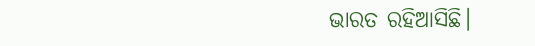ଭାରତ ରହିଆସିଛି।